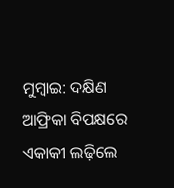ମୁମ୍ବାଇ: ଦକ୍ଷିଣ ଆଫ୍ରିକା ବିପକ୍ଷରେ ଏକାକୀ ଲଢ଼ିଲେ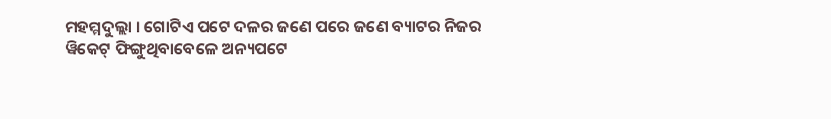ମହମ୍ମଦୁଲ୍ଲା । ଗୋଟିଏ ପଟେ ଦଳର ଜଣେ ପରେ ଜଣେ ବ୍ୟାଟର ନିଜର ୱିକେଟ୍ ଫିଙ୍ଗୁଥିବାବେଳେ ଅନ୍ୟପଟେ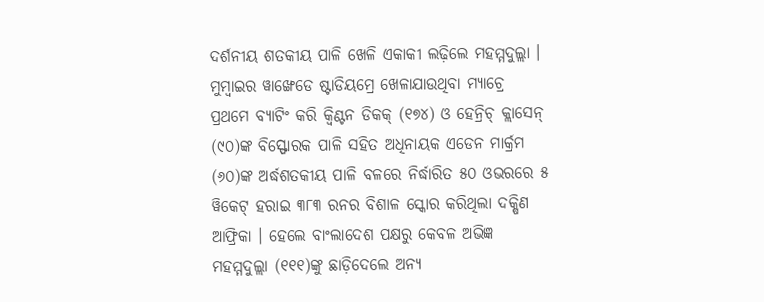ଦର୍ଶନୀୟ ଶତକୀୟ ପାଳି ଖେଳି ଏକାକୀ ଲଢ଼ିଲେ ମହମ୍ମଦୁଲ୍ଲା । ମୁମ୍ବାଇର ୱାଙ୍ଖେଡେ ଷ୍ଟାଡିୟମ୍ରେ ଖେଳାଯାଉଥିବା ମ୍ୟାଚ୍ରେ ପ୍ରଥମେ ବ୍ୟାଟିଂ କରି କ୍ବିଣ୍ଟନ ଡିକକ୍ (୧୭୪) ଓ ହେନ୍ରିଚ୍ କ୍ଲାସେନ୍ (୯୦)ଙ୍କ ବିସ୍ଫୋରକ ପାଳି ସହିତ ଅଧିନାୟକ ଏଡେନ ମାର୍କ୍ରମ (୬୦)ଙ୍କ ଅର୍ଦ୍ଧଶତକୀୟ ପାଳି ବଳରେ ନିର୍ଦ୍ଧାରିତ ୫୦ ଓଭରରେ ୫ ୱିକେଟ୍ ହରାଇ ୩୮୩ ରନର ବିଶାଳ ସ୍କୋର କରିଥିଲା ଦକ୍ଷିଣ ଆଫ୍ରିକା । ହେଲେ ବାଂଲାଦେଶ ପକ୍ଷରୁ କେବଳ ଅଭିଜ୍ଞ ମହମ୍ମଦୁଲ୍ଲା (୧୧୧)ଙ୍କୁ ଛାଡ଼ିଦେଲେ ଅନ୍ୟ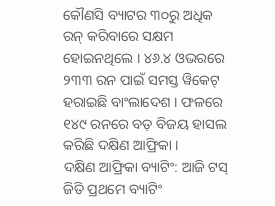କୌଣସି ବ୍ୟାଟର ୩୦ରୁ ଅଧିକ ରନ୍ କରିବାରେ ସକ୍ଷମ ହୋଇନଥିଲେ । ୪୬.୪ ଓଭରରେ ୨୩୩ ରନ ପାଇଁ ସମସ୍ତ ୱିକେଟ୍ ହରାଇଛି ବାଂଲାଦେଶ । ଫଳରେ ୧୪୯ ରନରେ ବଡ଼ ବିଜୟ ହାସଲ କରିଛି ଦକ୍ଷିଣ ଆଫ୍ରିକା ।
ଦକ୍ଷିଣ ଆଫ୍ରିକା ବ୍ୟାଟିଂ: ଆଜି ଟସ୍ ଜିତି ପ୍ରଥମେ ବ୍ୟାଟିଂ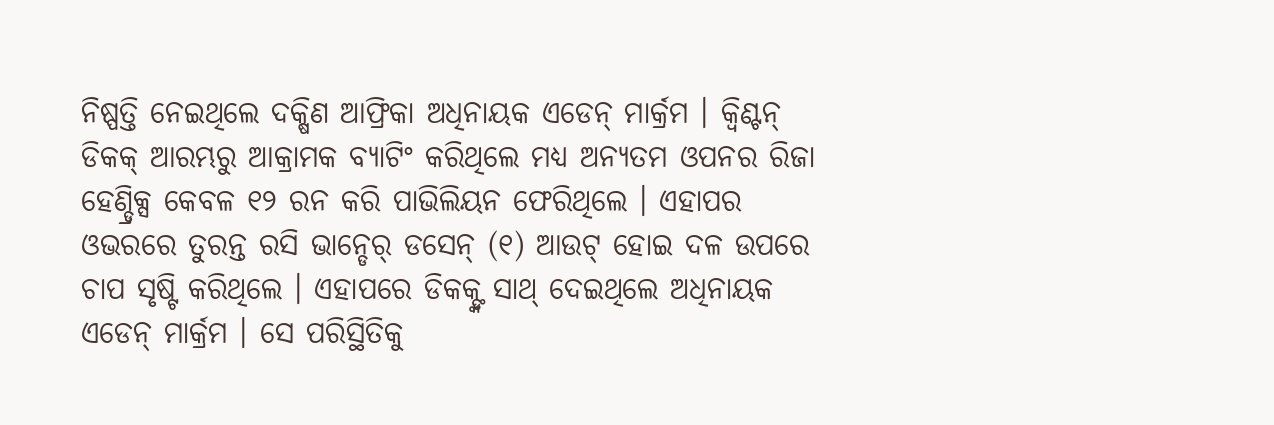ନିଷ୍ପତ୍ତି ନେଇଥିଲେ ଦକ୍ଷିଣ ଆଫ୍ରିକା ଅଧିନାୟକ ଏଡେନ୍ ମାର୍କ୍ରମ । କ୍ବିଣ୍ଟନ୍ ଡିକକ୍ ଆରମ୍ଭରୁ ଆକ୍ରାମକ ବ୍ୟାଟିଂ କରିଥିଲେ ମଧ୍ୟ ଅନ୍ୟତମ ଓପନର ରିଜା ହେଣ୍ଡ୍ରିକ୍ସ କେବଳ ୧୨ ରନ କରି ପାଭିଲିୟନ ଫେରିଥିଲେ । ଏହାପର ଓଭରରେ ତୁରନ୍ତ ରସି ଭାନ୍ଡେର୍ ଡସେନ୍ (୧) ଆଉଟ୍ ହୋଇ ଦଳ ଉପରେ ଚାପ ସୃଷ୍ଟି କରିଥିଲେ । ଏହାପରେ ଡିକକ୍ଙ୍କ ସାଥ୍ ଦେଇଥିଲେ ଅଧିନାୟକ ଏଡେନ୍ ମାର୍କ୍ରମ । ସେ ପରିସ୍ଥିତିକୁ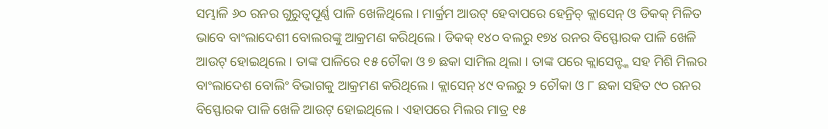ସମ୍ଭାଳି ୬୦ ରନର ଗୁରୁତ୍ବପୂର୍ଣ୍ଣ ପାଳି ଖେଳିଥିଲେ । ମାର୍କ୍ରମ ଆଉଟ୍ ହେବାପରେ ହେନ୍ରିଚ୍ କ୍ଲାସେନ୍ ଓ ଡିକକ୍ ମିଳିତ ଭାବେ ବାଂଲାଦେଶୀ ବୋଲରଙ୍କୁ ଆକ୍ରମଣ କରିଥିଲେ । ଡିକକ୍ ୧୪୦ ବଲରୁ ୧୭୪ ରନର ବିସ୍ଫୋରକ ପାଳି ଖେଳି ଆଉଟ୍ ହୋଇଥିଲେ । ତାଙ୍କ ପାଳିରେ ୧୫ ଚୌକା ଓ ୭ ଛକା ସାମିଲ ଥିଲା । ତାଙ୍କ ପରେ କ୍ଲାସେନ୍ଙ୍କ ସହ ମିଶି ମିଲର ବାଂଲାଦେଶ ବୋଲିଂ ବିଭାଗକୁ ଆକ୍ରମଣ କରିଥିଲେ । କ୍ଲାସେନ୍ ୪୯ ବଲରୁ ୨ ଚୌକା ଓ ୮ ଛକା ସହିତ ୯୦ ରନର ବିସ୍ଫୋରକ ପାଳି ଖେଳି ଆଉଟ୍ ହୋଇଥିଲେ । ଏହାପରେ ମିଲର ମାତ୍ର ୧୫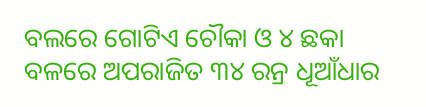ବଲରେ ଗୋଟିଏ ଚୌକା ଓ ୪ ଛକା ବଳରେ ଅପରାଜିତ ୩୪ ରନ୍ର ଧୂଆଁଧାର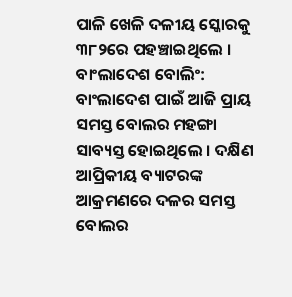ପାଳି ଖେଳି ଦଳୀୟ ସ୍କୋରକୁ ୩୮୨ରେ ପହଞ୍ଚାଇଥିଲେ ।
ବାଂଲାଦେଶ ବୋଲିଂ: ବାଂଲାଦେଶ ପାଇଁ ଆଜି ପ୍ରାୟ ସମସ୍ତ ବୋଲର ମହଙ୍ଗା ସାବ୍ୟସ୍ତ ହୋଇଥିଲେ । ଦକ୍ଷିଣ ଆପ୍ରିକୀୟ ବ୍ୟାଟରଙ୍କ ଆକ୍ରମଣରେ ଦଳର ସମସ୍ତ ବୋଲର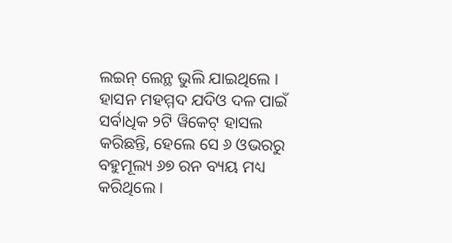ଲଇନ୍ ଲେନ୍ଥ ଭୁଲି ଯାଇଥିଲେ । ହାସନ ମହମ୍ମଦ ଯଦିଓ ଦଳ ପାଇଁ ସର୍ବାଧିକ ୨ଟି ୱିକେଟ୍ ହାସଲ କରିଛନ୍ତି, ହେଲେ ସେ ୬ ଓଭରରୁ ବହୁମୂଲ୍ୟ ୬୭ ରନ ବ୍ୟୟ ମଧ୍ୟ କରିଥିଲେ ।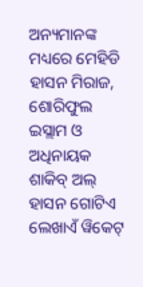ଅନ୍ୟମାନଙ୍କ ମଧ୍ୟରେ ମେହିଡି ହାସନ ମିରାଜ, ଶୋରିଫୁଲ ଇସ୍ଲାମ ଓ ଅଧିନାୟକ ଶାକିବ୍ ଅଲ୍ ହାସନ ଗୋଟିଏ ଲେଖାଏଁ ୱିକେଟ୍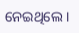ନେଇଥିଲେ ।